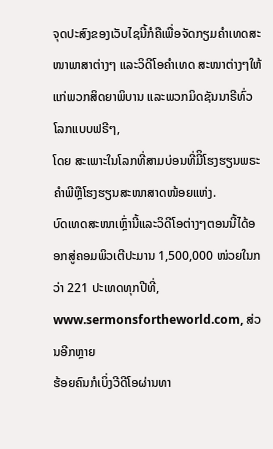ຈຸດປະສົງຂອງເວັບໄຊນີ້ກໍຄືເພື່ອຈັດກຽມຄໍາເທດສະໜາພາສາຕ່າງໆ ແລະວິດີໂອຄໍາເທດ ສະໜາຕ່າງໆໃຫ້ແກ່ພວກສິດຍາພິບານ ແລະພວກມິດຊັນນາຣີທົ່ວໂລກແບບຟຣີໆ,
ໂດຍ ສະເພາະໃນໂລກທີ່ສາມບ່ອນທີ່ມີິໂຮງຮຽນພຣະຄໍາພີຫຼືໂຮງຮຽນສະໜາສາດໜ້ອຍແຫ່ງ.
ບົດເທດສະໜາເຫຼົ່ານີ້ແລະວິດີໂອຕ່າງໆຕອນນີ້ໄດ້ອອກສູ່ຄອມພິວເຕີປະມານ 1,500,000 ໜ່ວຍໃນກວ່າ 221 ປະເທດທຸກປີທີ່,
www.sermonsfortheworld.com, ສ່ວນອີກຫຼາຍ
ຮ້ອຍຄົນກໍເບິ່ງວີດີໂອຜ່ານທາ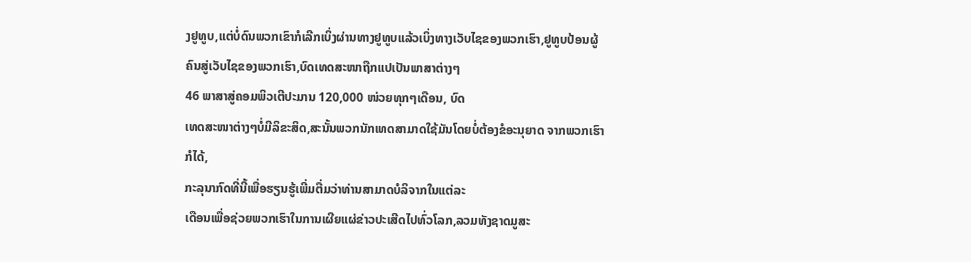ງຢູທູບ,ແຕ່ບໍ່ດົນພວກເຂົາກໍເລີກເບິ່ງຜ່ານທາງຢູທູບແລ້ວເບິ່ງທາງເວັບໄຊຂອງພວກເຮົາ,ຢູທູບປ້ອນຜູ້ຄົນສູ່ເວັບໄຊຂອງພວກເຮົາ,ບົດເທດສະໜາຖືກແປເປັນພາສາຕ່າງໆ
46 ພາສາສູ່ຄອມພິວເຕີປະມານ 120,000 ໜ່ວຍທຸກໆເດືອນ, ບົດ
ເທດສະໜາຕ່າງໆບໍ່ມີລິຂະສິດ,ສະນັ້ນພວກນັກເທດສາມາດໃຊ້ມັນໂດຍບໍ່ຕ້ອງຂໍອະນຸຍາດ ຈາກພວກເຮົາກໍໄດ້,
ກະລຸນາກົດທີ່ນີ້ເພື່ອຮຽນຮູ້ເພີ່ມຕື່ມວ່າທ່ານສາມາດບໍລິຈາກໃນແຕ່ລະ
ເດືອນເພື່ອຊ່ວຍພວກເຮົາໃນການເຜີຍແຜ່ຂ່າວປະເສີດໄປທົ່ວໂລກ,ລວມທັງຊາດມູສະ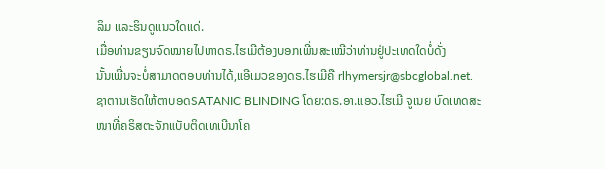ລິມ ແລະຮິນດູແນວໃດແດ່.
ເມື່ອທ່ານຂຽນຈົດໝາຍໄປຫາດຣ.ໄຮເມີຕ້ອງບອກເພີ່ນສະເໝີວ່າທ່ານຢູ່ປະເທດໃດບໍ່ດັ່ງ
ນັ້ນເພີ່ນຈະບໍ່ສາມາດຕອບທ່ານໄດ້,ແອີເມວຂອງດຣ.ໄຮເມີຄື rlhymersjr@sbcglobal.net.
ຊາຕານເຮັດໃຫ້ຕາບອດSATANIC BLINDING ໂດຍ:ດຣ.ອາ.ແອວ.ໄຮເມີ ຈູເນຍ ບົດເທດສະໜາທີ່ຄຣິສຕະຈັກແບັບຕິດເທເບີນາໂຄ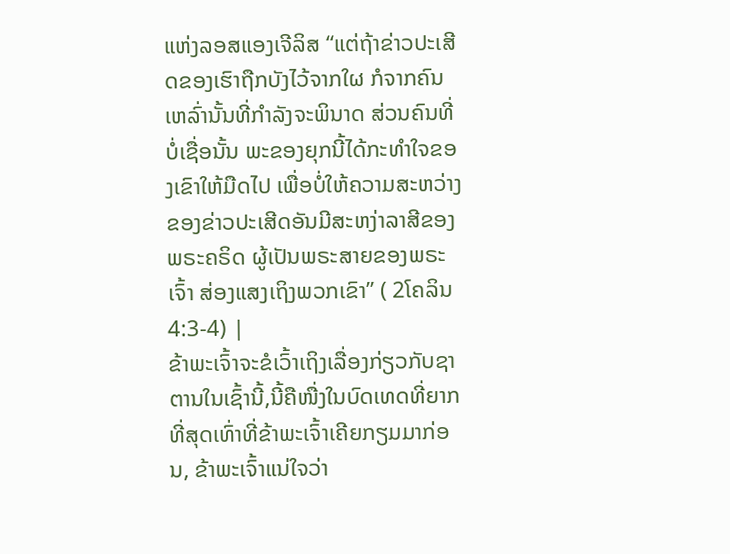ແຫ່ງລອສແອງເຈີລິສ “ແຕ່ຖ້າຂ່າວປະເສີດຂອງເຮົາຖືກບັງໄວ້ຈາກໃຜ ກໍຈາກຄົນເຫລົ່ານັ້ນທີ່ກຳລັງຈະພິນາດ ສ່ວນຄົນທີ່ບໍ່ເຊື່ອນັ້ນ ພະຂອງຍຸກນີ້ໄດ້ກະທຳໃຈຂອງເຂົາໃຫ້ມືດໄປ ເພື່ອບໍ່ໃຫ້ຄວາມສະຫວ່າງຂອງຂ່າວປະເສີດອັນມີສະຫງ່າລາສີຂອງພຣະຄຣິດ ຜູ້ເປັນພຣະສາຍຂອງພຣະເຈົ້າ ສ່ອງແສງເຖິງພວກເຂົາ” ( 2ໂຄລິນ 4:3-4) |
ຂ້າພະເຈົ້າຈະຂໍເວົ້າເຖິງເລື່ອງກ່ຽວກັບຊາຕານໃນເຊົ້ານີ້,ນີ້ຄືໜື່ງໃນບົດເທດທີ່ຍາກທີ່ສຸດເທົ່າທີ່ຂ້າພະເຈົ້າເຄີຍກຽມມາກ່ອນ, ຂ້າພະເຈົ້າແນ່ໃຈວ່າ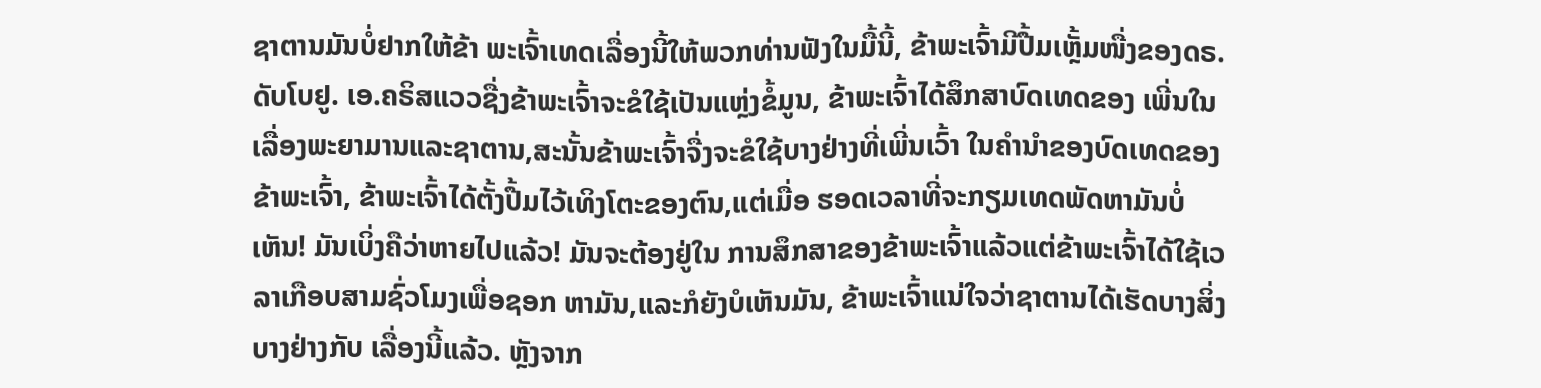ຊາຕານມັນບໍ່ຢາກໃຫ້ຂ້າ ພະເຈົ້າເທດເລື່ອງນີ້ໃຫ້ພວກທ່ານຟັງໃນມື້ນີ້, ຂ້າພະເຈົ້າມີປື້ມເຫຼັ້ມໜື່ງຂອງດຣ.ດັບໂບຢູ. ເອ.ຄຣິສແວວຊື່ງຂ້າພະເຈົ້າຈະຂໍໃຊ້ເປັນແຫຼ່ງຂໍ້ມູນ, ຂ້າພະເຈົ້າໄດ້ສຶກສາບົດເທດຂອງ ເພີ່ນໃນເລື່ອງພະຍາມານແລະຊາຕານ,ສະນັ້ນຂ້າພະເຈົ້າຈື່ງຈະຂໍໃຊ້ບາງຢ່າງທີ່ເພີ່ນເວົ້າ ໃນຄໍານຳຂອງບົດເທດຂອງຂ້າພະເຈົ້າ, ຂ້າພະເຈົ້າໄດ້ຕັ້ງປື້ມໄວ້ເທິງໂຕະຂອງຕົນ,ແຕ່ເມື່ອ ຮອດເວລາທີ່ຈະກຽມເທດພັດຫາມັນບໍ່ເຫັນ! ມັນເບິ່ງຄືວ່າຫາຍໄປແລ້ວ! ມັນຈະຕ້ອງຢູ່ໃນ ການສຶກສາຂອງຂ້າພະເຈົ້າແລ້ວແຕ່ຂ້າພະເຈົ້າໄດ້ໃຊ້ເວລາເກືອບສາມຊົ່ວໂມງເພື່ອຊອກ ຫາມັນ,ແລະກໍຍັງບໍເຫັນມັນ, ຂ້າພະເຈົ້າແນ່ໃຈວ່າຊາຕານໄດ້ເຮັດບາງສິ່ງບາງຢ່າງກັບ ເລື່ອງນີ້ແລ້ວ. ຫຼັງຈາກ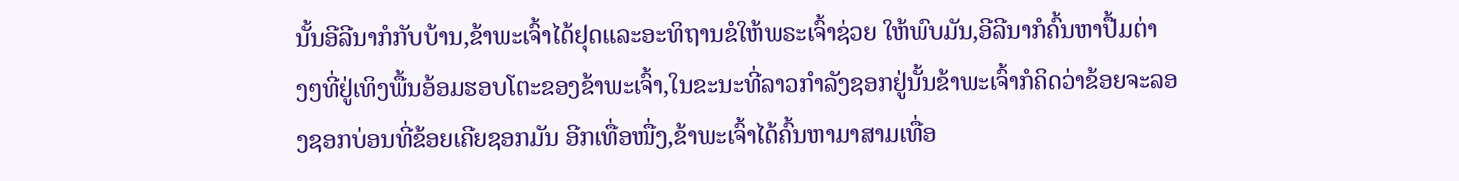ນັ້ນອີລີນາກໍກັບບ້ານ,ຂ້າພະເຈົ້າໄດ້ຢຸດແລະອະທິຖານຂໍໃຫ້ພຣະເຈົ້າຊ່ວຍ ໃຫ້ພົບມັນ,ອີລີນາກໍຄົ້ນຫາປື້ມຕ່າງໆທີ່ຢູ່ເທິງພື້ນອ້ອມຮອບໂຕະຂອງຂ້າພະເຈົ້າ,ໃນຂະນະທີ່ລາວກໍາລັງຊອກຢູ່ນັ້ນຂ້າພະເຈົ້າກໍຄິດວ່າຂ້ອຍຈະລອງຊອກບ່ອນທີ່ຂ້ອຍເຄີຍຊອກມັນ ອີກເທື່ອໜື່ງ,ຂ້າພະເຈົ້າໄດ້ຄົ້ນຫາມາສາມເທື່ອ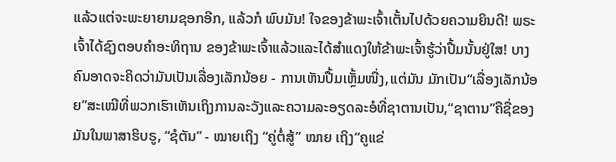ແລ້ວແຕ່ຈະພະຍາຍາມຊອກອີກ, ແລ້ວກໍ ພົບມັນ! ໃຈຂອງຂ້າພະເຈົ້າເຕັ້ນໄປດ້ວຍຄວາມຍິນດີ! ພຣະເຈົ້າໄດ້ຊົງຕອບຄໍາອະທິຖານ ຂອງຂ້າພະເຈົ້າແລ້ວແລະໄດ້ສໍາແດງໃຫ້ຂ້າພະເຈົ້າຮູ້ວ່າປື້ມນັ້ນຢູ່ໃສ! ບາງຄົນອາດຈະຄິດວ່າມັນເປັນເລື່ອງເລັກນ້ອຍ - ການເຫັນປື້ມເຫຼັ້ມໜື່ງ,ແຕ່ມັນ ມັກເປັນ“ເລື່ອງເລັກນ້ອຍ”ສະເໝີທີ່ພວກເຮົາເຫັນເຖິງການລະວັງແລະຄວາມລະອຽດລະອໍທີ່ຊາຕານເປັນ,“ຊາຕານ”ຄືຊື່ຂອງມັນໃນພາສາຮິບຣູ, “ຊໍຕັນ” - ໝາຍເຖິງ “ຄູ່ຕໍ່ສູ້” ໝາຍ ເຖິງ“ຄູແຂ່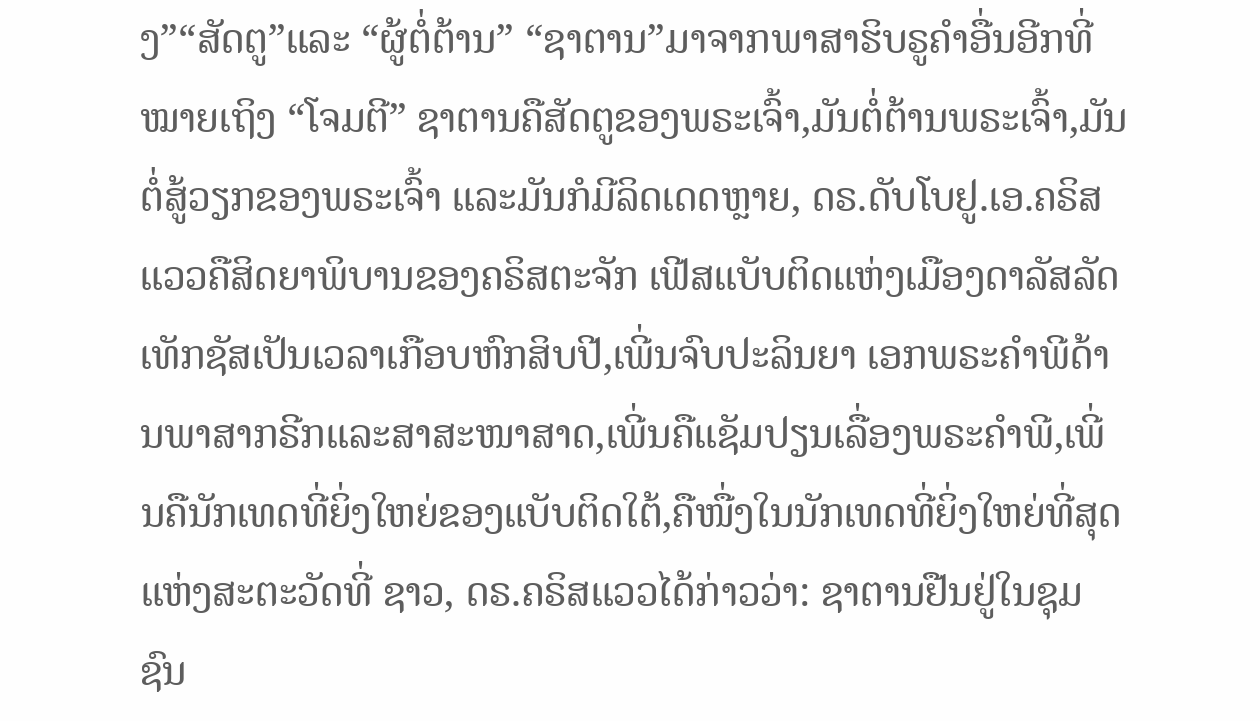ງ”“ສັດຕູ”ແລະ “ຜູ້ຕໍ່ຕ້ານ” “ຊາຕານ”ມາຈາກພາສາຮິບຣູຄໍາອື່ນອີກທີ່ໝາຍເຖິງ “ໂຈມຕີ” ຊາຕານຄືສັດຕູຂອງພຣະເຈົ້າ,ມັນຕໍ່ຕ້ານພຣະເຈົ້າ,ມັນຕໍ່ສູ້ວຽກຂອງພຣະເຈົ້າ ແລະມັນກໍມີລິດເດດຫຼາຍ, ດຣ.ດັບໂບຢູ.ເອ.ຄຣິສແວວຄືສິດຍາພິບານຂອງຄຣິສຕະຈັກ ເຟີສແບັບຕິດແຫ່ງເມືອງດາລັສລັດເທັກຊັສເປັນເວລາເກືອບຫົກສິບປີ,ເພີ່ນຈົບປະລິນຍາ ເອກພຣະຄໍາພີດ້ານພາສາກຣີກແລະສາສະໜາສາດ,ເພີ່ນຄືແຊັມປຽນເລື່ອງພຣະຄໍາພີ,ເພີ່ນຄືນັກເທດທີ່ຍິ່ງໃຫຍ່ຂອງແບັບຕິດໃຕ້,ຄືໜື່ງໃນນັກເທດທີ່ຍິ່ງໃຫຍ່ທີ່ສຸດແຫ່ງສະຕະວັດທີ່ ຊາວ, ດຣ.ຄຣິສແວວໄດ້ກ່າວວ່າ: ຊາຕານຢືນຢູ່ໃນຊຸມຊົນ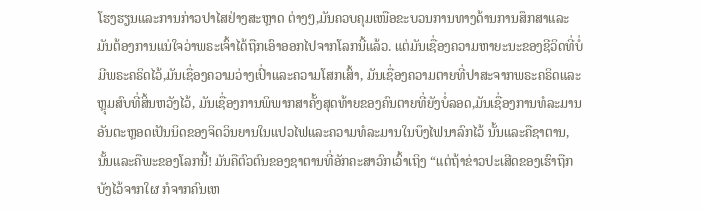ໂຮງຮຽນແລະການກ່າວປາໄສຢ່າງສະຫຼາດ ຕ່າງໆ,ມັນຄວບຄຸມເໜືອຂະບວນການທາງດ້ານການສຶກສາແລະມັນຕ້ອງການແນ່ໃຈວ່າພຣະເຈົ້າໄດ້ຖືກເອົາອອກໄປຈາກໂລກນີ້ແລ້ວ. ແຕ່ມັນເຊື່ອງຄວາມຫາຍະນະຂອງຊີວິດທີ່ບໍ່ມີພຣະຄຣິດໄວ້,ມັນເຊື່ອງຄວາມວ່າງເປົ່າແລະຄວາມໂສກເສົ້າ, ມັນເຊື່ອງຄວາມຕາຍທີ່ປາສະຈາກພຣະຄຣິດແລະຫຼຸມສົບທີ່ສິ້ນຫວັງໄວ້, ມັນເຊື່ອງການພິພາກສາຄັ້ງສຸດທ້າຍຂອງຄົນຕາຍທີ່ຍັງບໍ່ລອດ,ມັນເຊື່ອງການທໍລະມານ ອັນຕະຫຼອດເປັນນິດຂອງຈິດວິນຍານໃນແປວໄຟແລະຄວາມທໍລະມານໃນບຶງໄຟນາລົກໄວ້ ນັ້ນແລະຄືຊາຕານ, ນັ້ນແລະຄືພະຂອງໂລກນີ້! ມັນຄືຕົວຕົນຂອງຊາຕານທີ່ອັກຄະສາວົກເວົ້າເຖິງ “ແຕ່ຖ້າຂ່າວປະເສີດຂອງເຮົາຖືກບັງໄວ້ຈາກໃຜ ກໍຈາກຄົນເຫ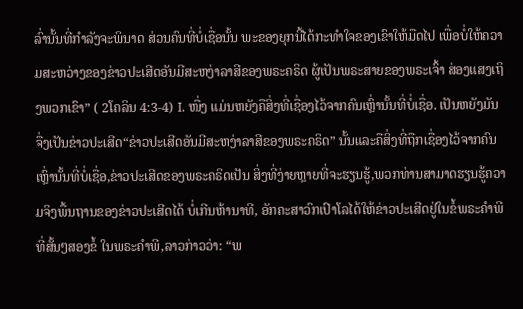ລົ່ານັ້ນທີ່ກຳລັງຈະພິນາດ ສ່ວນຄົນທີ່ບໍ່ເຊື່ອນັ້ນ ພະຂອງຍຸກນີ້ໄດ້ກະທຳໃຈຂອງເຂົາໃຫ້ມືດໄປ ເພື່ອບໍ່ໃຫ້ຄວາມສະຫວ່າງຂອງຂ່າວປະເສີດອັນມີສະຫງ່າລາສີຂອງພຣະຄຣິດ ຜູ້ເປັນພຣະສາຍຂອງພຣະເຈົ້າ ສ່ອງແສງເຖິງພວກເຂົາ” ( 2ໂຄລິນ 4:3-4) I. ໜື່ງ ແມ່ນຫຍັງຄືສິ່ງທີ່ເຊື່ອງໄວ້ຈາກຄົນເຫຼົ່ານັ້ນທີ່ບໍ່ເຊື່ອ. ເປັນຫຍັງມັນຈື່ງເປັນຂ່າວປະເສີດ“ຂ່າວປະເສີດອັນມີສະຫງ່າລາສີຂອງພຣະຄຣິດ” ນັ້ນແລະຄືສິ່ງທີ່ຖືກເຊື່ອງໄວ້ຈາກຄົນເຫຼົ່ານັ້ນທີ່ບໍ່ເຊື່ອ,ຂ່າວປະເສີດຂອງພຣະຄຣິດເປັນ ສິ່ງທີ່ງ່າຍຫຼາຍທີ່ຈະຮຽນຮູ້,ພວກທ່ານສາມາດຮຽນຮູ້ຄວາມຈິງພື້ນຖານຂອງຂ່າວປະເສີດໄດ້ ບໍ່ເກີນຫ້ານາທີ, ອັກຄະສາວົກເປົາໂລໄດ້ໃຫ້ຂ່າວປະເສີດຢູ່ໃນຂໍ້ພຣະຄໍາພີທີ່ສັ້ນໆສອງຂໍ້ ໃນພຣະຄໍາພີ,ລາວກ່າວວ່າ: “ພ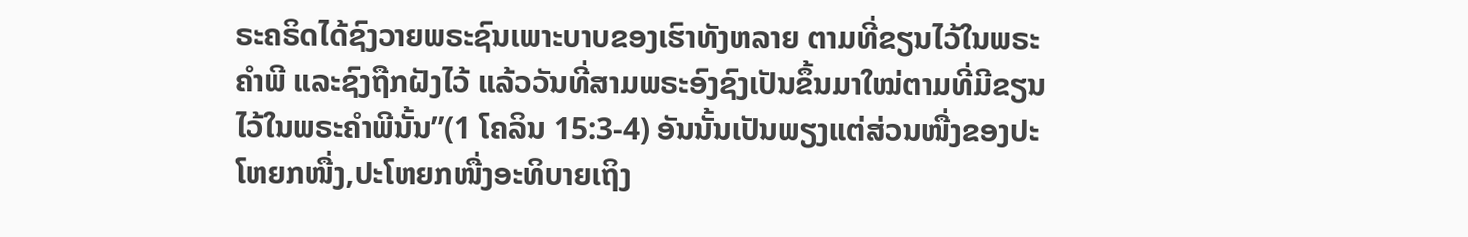ຣະຄຣິດໄດ້ຊົງວາຍພຣະຊົນເພາະບາບຂອງເຮົາທັງຫລາຍ ຕາມທີ່ຂຽນໄວ້ໃນພຣະຄຳພີ ແລະຊົງຖືກຝັງໄວ້ ແລ້ວວັນທີ່ສາມພຣະອົງຊົງເປັນຂຶ້ນມາໃໝ່ຕາມທີ່ມີຂຽນໄວ້ໃນພຣະຄຳພີນັ້ນ”(1 ໂຄລິນ 15:3-4) ອັນນັ້ນເປັນພຽງແຕ່ສ່ວນໜື່ງຂອງປະໂຫຍກໜື່ງ,ປະໂຫຍກໜື່ງອະທິບາຍເຖິງ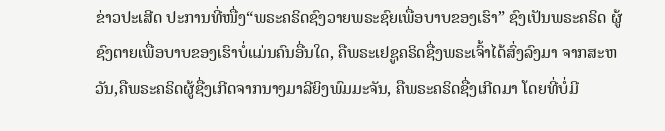ຂ່າວປະເສີດ ປະການທີ່ໜື່ງ“ພຣະຄຣິດຊົງວາຍພຣະຊົຍເພື່ອບາບຂອງເຮົາ” ຊົງເປັນພຣະຄຣິດ ຜູ້ຊົງຕາຍເພື່ອບາບຂອງເຮົາບໍ່ແມ່ນຄົນອື່ນໃດ, ຄືພຣະເຢຊູຄຣິດຊື່ງພຣະເຈົ້າໄດ້ສົ່ງລົງມາ ຈາກສະຫວັນ,ຄືພຣະຄຣິດຜູ້ຊື່ງເກີດຈາກນາງມາລີຍິງພົມມະຈັນ, ຄືພຣະຄຣິດຊື່ງເກີດມາ ໂດຍທີ່ບໍ່ມີ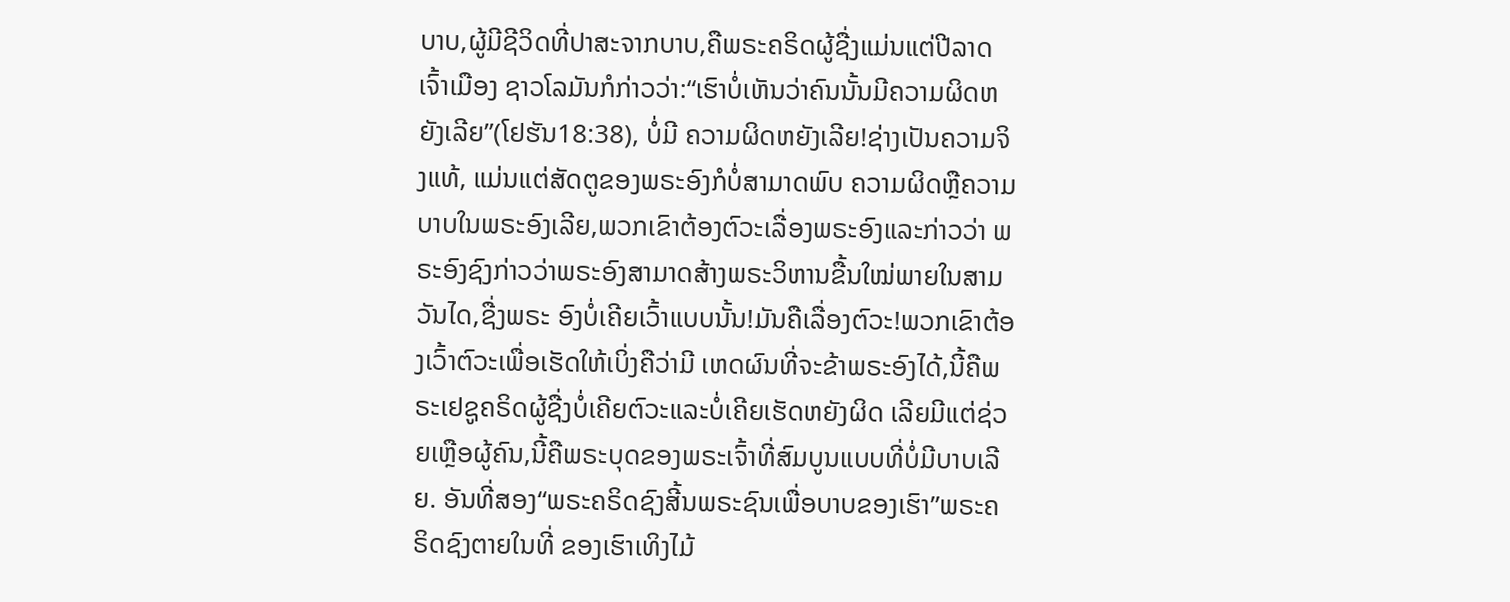ບາບ,ຜູ້ມີຊີວິດທີ່ປາສະຈາກບາບ,ຄືພຣະຄຣິດຜູ້ຊື່ງແມ່ນແຕ່ປີລາດເຈົ້າເມືອງ ຊາວໂລມັນກໍກ່າວວ່າ:“ເຮົາບໍ່ເຫັນວ່າຄົນນັ້ນມີຄວາມຜິດຫຍັງເລີຍ”(ໂຢຮັນ18:38), ບໍ່ມີ ຄວາມຜິດຫຍັງເລີຍ!ຊ່າງເປັນຄວາມຈິງແທ້, ແມ່ນແຕ່ສັດຕູຂອງພຣະອົງກໍບໍ່ສາມາດພົບ ຄວາມຜິດຫຼືຄວາມບາບໃນພຣະອົງເລີຍ,ພວກເຂົາຕ້ອງຕົວະເລື່ອງພຣະອົງແລະກ່າວວ່າ ພຣະອົງຊົງກ່າວວ່າພຣະອົງສາມາດສ້າງພຣະວິຫານຂື້ນໃໝ່ພາຍໃນສາມວັນໄດ,ຊື່ງພຣະ ອົງບໍ່ເຄີຍເວົ້າແບບນັ້ນ!ມັນຄືເລື່ອງຕົວະ!ພວກເຂົາຕ້ອງເວົ້າຕົວະເພື່ອເຮັດໃຫ້ເບິ່ງຄືວ່າມີ ເຫດຜົນທີ່ຈະຂ້າພຣະອົງໄດ້,ນີ້ຄືພຣະເຢຊູຄຣິດຜູ້ຊື່ງບໍ່ເຄີຍຕົວະແລະບໍ່ເຄີຍເຮັດຫຍັງຜິດ ເລີຍມີແຕ່ຊ່ວຍເຫຼືອຜູ້ຄົນ,ນີ້ຄືພຣະບຸດຂອງພຣະເຈົ້າທີ່ສົມບູນແບບທີ່ບໍ່ມີບາບເລີຍ. ອັນທີ່ສອງ“ພຣະຄຣິດຊົງສີ້ນພຣະຊົນເພື່ອບາບຂອງເຮົາ”ພຣະຄຣິດຊົງຕາຍໃນທີ່ ຂອງເຮົາເທິງໄມ້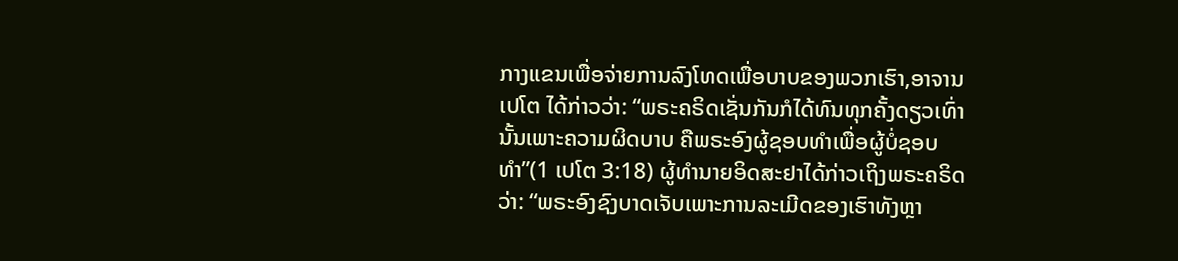ກາງແຂນເພື່ອຈ່າຍການລົງໂທດເພື່ອບາບຂອງພວກເຮົາ,ອາຈານເປໂຕ ໄດ້ກ່າວວ່າ: “ພຣະຄຣິດເຊັ່ນກັນກໍໄດ້ທົນທຸກຄັ້ງດຽວເທົ່ານັ້ນເພາະຄວາມຜິດບາບ ຄືພຣະອົງຜູ້ຊອບທໍາເພື່ອຜູ້ບໍ່ຊອບທໍາ”(1 ເປໂຕ 3:18) ຜູ້ທໍານາຍອິດສະຢາໄດ້ກ່າວເຖິງພຣະຄຣິດວ່າ: “ພຣະອົງຊົງບາດເຈັບເພາະການລະເມີດຂອງເຮົາທັງຫຼາ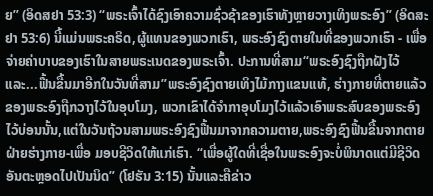ຍ” (ອິດສຢາ 53:3) “ພຣະເຈົ້າໄດ້ຊົງເອົາຄວາມຊົ່ວຊ້າຂອງເຮົາທັງຫຼາຍວາງເທິງພຣະອົງ” (ອິດສະຢາ 53:6) ນີ້ແມ່ນພຣະຄຣິດ,ຜູ້ແທນຂອງພວກເຮົາ, ພຣະອົງຊົງຕາຍໃນທີ່ຂອງພວກເຮົາ - ເພື່ອ ຈ່າຍຄ່າບາບຂອງເຮົາໃນສາຍພຣະເນດຂອງພຣະເຈົ້າ. ປະການທີ່ສາມ“ພຣະອົງຊົງຖືກຝັງໄວ້ແລະ...ຟື້ນຂື້ນມາອີກໃນວັນທີ່ສາມ”ພຣະອົງຊົງຕາຍເທິງໄມ້ກາງແຂນແທ້, ຮ່າງກາຍທີ່ຕາຍແລ້ວຂອງພຣະອົງຖືກວາງໄວ້ໃນອຸບໂມງ, ພວກເຂົາໄດ້ຈໍາກາອຸບໂມງໄວ້ແລ້ວເອົາພຣະສົບຂອງພຣະອົງໄວ້ບ່ອນນັ້ນ,ແຕ່ໃນວັນຖ້ວນສາມພຣະອົງຊົງຟື້ນມາຈາກຄວາມຕາຍ,ພຣະອົງຊົງຟື້ນຂື້ນຈາກຕາຍຝ່າຍຮ່າງກາຍ-ເພື່ອ ມອບຊີວິດໃຫ້ແກ່ເຮົາ. “ເພື່ອຜູ້ໃດທີ່ເຊື່ອໃນພຣະອົງຈະບໍ່ພິນາດແຕ່ມີຊີວິດອັນຕະຫຼອດໄປເປັນນິດ” (ໂຢຮັນ 3:15) ນັ້ນແລະຄືຂ່າວ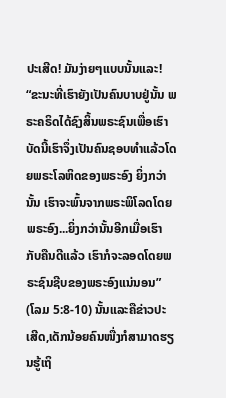ປະເສີດ! ມັນງ່າຍໆແບບນັ້ນແລະ! “ຂະນະທີ່ເຮົາຍັງເປັນຄົນບາບຢູ່ນັ້ນ ພຣະຄຣິດໄດ້ຊົງສິ້ນພຣະຊົນເພື່ອເຮົາ ບັດນີ້ເຮົາຈຶ່ງເປັນຄົນຊອບທຳແລ້ວໂດຍພຣະໂລຫິດຂອງພຣະອົງ ຍິ່ງກວ່ານັ້ນ ເຮົາຈະພົ້ນຈາກພຣະພິໂລດໂດຍພຣະອົງ...ຍິ່ງກວ່ານັ້ນອີກເມື່ອເຮົາກັບຄືນດີແລ້ວ ເຮົາກໍຈະລອດໂດຍພຣະຊົນຊີບຂອງພຣະອົງແນ່ນອນ” (ໂລມ 5:8-10) ນັ້ນແລະຄືຂ່າວປະເສີດ,ເດັກນ້ອຍຄົນໜື່ງກໍສາມາດຮຽນຮູ້ເຖິ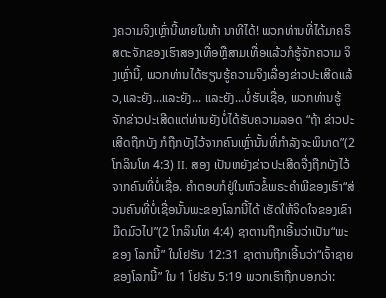ງຄວາມຈິງເຫຼົ່ານີ້ພາຍໃນຫ້າ ນາທີໄດ້! ພວກທ່ານທີ່ໄດ້ມາຄຣິສຕະຈັກຂອງເຮົາສອງເທື່ອຫຼືສາມເທື່ອແລ້ວກໍຮູ້ຈັກຄວາມ ຈິງເຫຼົ່ານີ້, ພວກທ່ານໄດ້ຮຽນຮູ້ຄວາມຈິງເລື່ອງຂ່າວປະເສີດແລ້ວ,ແລະຍັງ...ແລະຍັງ... ແລະຍັງ...ບໍ່ຮັບເຊື່ອ, ພວກທ່ານຮູ້ຈັກຂ່າວປະເສີດແຕ່ທ່ານຍັງບໍ່ໄດ້ຮັບຄວາມລອດ “ຖ້າ ຂ່າວປະເສີດຖືກບັງ ກໍຖືກບັງໄວ້ຈາກຄົນເຫຼົ່ານັ້ນທີ່ກໍາລັງຈະພິນາດ”(2 ໂກລິນໂທ 4:3) II. ສອງ ເປັນຫຍັງຂ່າວປະເສີດຈື່ງຖືກບັງໄວ້ຈາກຄົນທີ່ບໍ່ເຊື່ອ. ຄໍາຕອບກໍຢູ່ໃນຫົວຂໍ້ພຣະຄໍາພີຂອງເຮົາ“ສ່ວນຄົນທີ່ບໍ່ເຊື່ອນັ້ນພະຂອງໂລກນີ້ໄດ້ ເຮັດໃຫ້ຈິດໃຈຂອງເຂົາມືດມົວໄປ”(2 ໂກລິນໂທ 4:4) ຊາຕານຖືກເອີ້ນວ່າເປັນ“ພະຂອງ ໂລກນີ້” ໃນໂຢຮັນ 12:31 ຊາຕານຖືກເອີ້ນວ່າ“ເຈົ້າຊາຍຂອງໂລກນີ້” ໃນ 1 ໂຢຮັນ 5:19 ພວກເຮົາຖືກບອກວ່າ: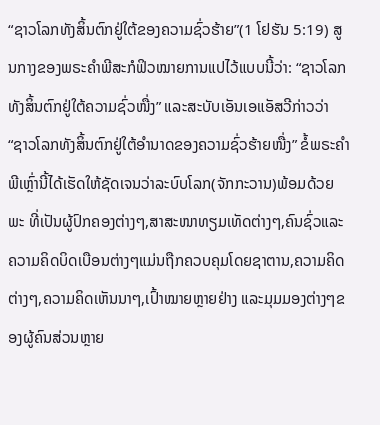“ຊາວໂລກທັງສິ້ນຕົກຢູ່ໃຕ້ຂອງຄວາມຊົ່ວຮ້າຍ”(1 ໂຢຮັນ 5:19) ສູນກາງຂອງພຣະຄໍາພີສະກໍຟິວໝາຍການແປໄວ້ແບບນີ້ວ່າ: “ຊາວໂລກທັງສິ້ນຕົກຢູ່ໃຕ້ຄວາມຊົ່ວໜື່ງ” ແລະສະບັບເອັນເອແອັສວີກ່າວວ່າ “ຊາວໂລກທັງສິ້ນຕົກຢູ່ໃຕ້ອຳນາດຂອງຄວາມຊົ່ວຮ້າຍໜື່ງ” ຂໍ້ພຣະຄໍາພີເຫຼົ່ານີ້ໄດ້ເຮັດໃຫ້ຊັດເຈນວ່າລະບົບໂລກ(ຈັກກະວານ)ພ້ອມດ້ວຍພະ ທີ່ເປັນຜູ້ປົກຄອງຕ່າງໆ,ສາສະໜາທຽມເທັດຕ່າງໆ,ຄົນຊົ່ວແລະຄວາມຄິດບິດເບືອນຕ່າງໆແມ່ນຖືກຄວບຄຸມໂດຍຊາຕານ,ຄວາມຄິດຕ່າງໆ,ຄວາມຄິດເຫັນນາໆ,ເປົ້າໝາຍຫຼາຍຢ່າງ ແລະມຸມມອງຕ່າງໆຂອງຜູ້ຄົນສ່ວນຫຼາຍ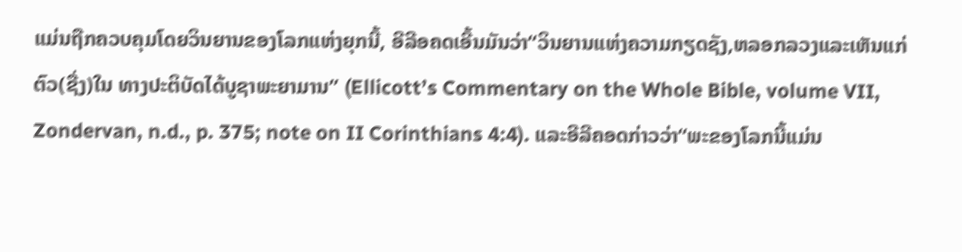ແມ່ນຖືກຄວບຄຸມໂດຍວິນຍານຂອງໂລກແຫ່ງຍຸກນີ້, ອີລີອຄດເອີ້ນມັນວ່າ“ວິນຍານແຫ່ງຄວາມກຽດຊັງ,ຫລອກລວງແລະເຫັນແກ່ຕົວ(ຊື່ງ)ໃນ ທາງປະຕິບັດໄດ້ບູຊາພະຍາມານ” (Ellicott’s Commentary on the Whole Bible, volume VII, Zondervan, n.d., p. 375; note on II Corinthians 4:4). ແລະອີລີຄອດກ່າວວ່າ“ພະຂອງໂລກນີ້ແມ່ນ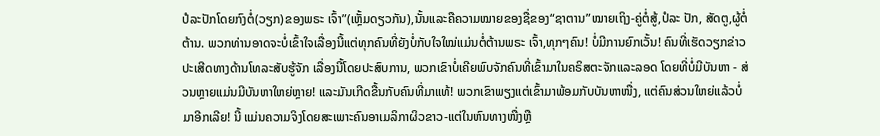ປໍລະປັກໂດຍກົງຕໍ່(ວຽກ)ຂອງພຣະ ເຈົ້າ”(ເຫຼັ້ມດຽວກັນ),ນັ້ນແລະຄືຄວາມໝາຍຂອງຊື່ຂອງ“ຊາຕານ”ໝາຍເຖິງ-ຄູ່ຕໍ່ສູ້,ປໍລະ ປັກ, ສັດຕູ,ຜູ້ຕໍ່ຕ້ານ. ພວກທ່ານອາດຈະບໍ່ເຂົ້າໃຈເລື່ອງນີ້ແຕ່ທຸກຄົນທີ່ຍັງບໍ່ກັບໃຈໃໝ່ແມ່ນຕໍ່ຕ້ານພຣະ ເຈົ້າ,ທຸກໆຄົນ! ບໍ່ມີການຍົກເວັ້ນ! ຄົນທີ່ເຮັດວຽກຂ່າວປະເສີດທາງດ້ານໂທລະສັບຮູ້ຈັກ ເລື່ອງນີ້ໂດຍປະສົບການ, ພວກເຂົາບໍ່ເຄີຍພົບຈັກຄົນທີ່ເຂົ້າມາໃນຄຣິສຕະຈັກແລະລອດ ໂດຍທີ່ບໍ່ມີບັນຫາ - ສ່ວນຫຼາຍແມ່ນມີບັນຫາໃຫຍ່ຫຼາຍ! ແລະມັນເກີດຂື້ນກັບຄົນທີ່ມາແທ້! ພວກເຂົາພຽງແຕ່ເຂົ້າມາພ້ອມກັບບັນຫາໜື່ງ, ແຕ່ຄົນສ່ວນໃຫຍ່ແລ້ວບໍ່ມາອີກເລີຍ! ນີ້ ແມ່ນຄວາມຈິງໂດຍສະເພາະຄົນອາເມລິກາຜິວຂາວ-ແຕ່ໃນຫົນທາງໜື່ງຫຼື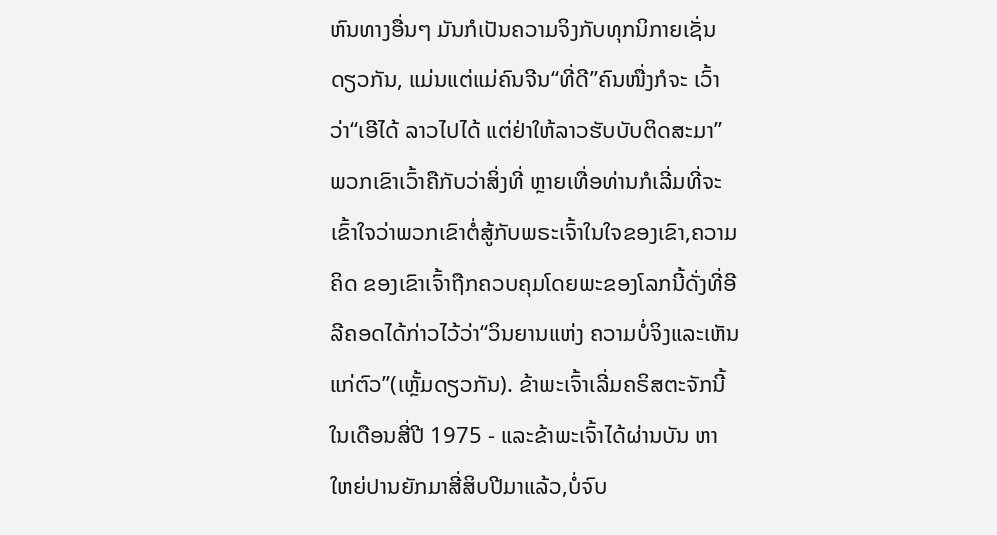ຫົນທາງອື່ນໆ ມັນກໍເປັນຄວາມຈິງກັບທຸກນິກາຍເຊັ່ນດຽວກັນ, ແມ່ນແຕ່ແມ່ຄົນຈີນ“ທີ່ດີ”ຄົນໜື່ງກໍຈະ ເວົ້າວ່າ“ເອີໄດ້ ລາວໄປໄດ້ ແຕ່ຢ່າໃຫ້ລາວຮັບບັບຕິດສະມາ” ພວກເຂົາເວົ້າຄືກັບວ່າສິ່ງທີ່ ຫຼາຍເທື່ອທ່ານກໍເລີ່ມທີ່ຈະເຂົ້າໃຈວ່າພວກເຂົາຕໍ່ສູ້ກັບພຣະເຈົ້າໃນໃຈຂອງເຂົາ,ຄວາມຄິດ ຂອງເຂົາເຈົ້າຖືກຄວບຄຸມໂດຍພະຂອງໂລກນີ້ດັ່ງທີ່ອີລີຄອດໄດ້ກ່າວໄວ້ວ່າ“ວິນຍານແຫ່ງ ຄວາມບໍ່ຈິງແລະເຫັນແກ່ຕົວ”(ເຫຼັ້ມດຽວກັນ). ຂ້າພະເຈົ້າເລີ່ມຄຣິສຕະຈັກນີ້ໃນເດືອນສີ່ປີ 1975 - ແລະຂ້າພະເຈົ້າໄດ້ຜ່ານບັນ ຫາໃຫຍ່ປານຍັກມາສີ່ສິບປີມາແລ້ວ,ບໍ່ຈົບ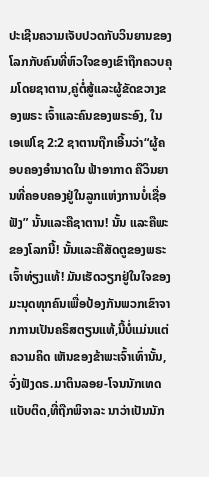ປະເຊີນຄວາມເຈັບປວດກັບວິນຍານຂອງ ໂລກກັບຄົນທີ່ຫົວໃຈຂອງເຂົາຖືກຄວບຄຸມໂດຍຊາຕານ,ຄູ່ຕໍ່ສູ້ແລະຜູ້ຂັດຂວາງຂອງພຣະ ເຈົ້າແລະຄົນຂອງພຣະອົງ, ໃນເອເຟໂຊ 2:2 ຊາຕານຖືກເອີ້ນວ່າ“ຜູ້ຄອບຄອງອໍານາດໃນ ຟ້າອາກາດ ຄືວິນຍານທີ່ຄອບຄອງຢູ່ໃນລູກແຫ່ງການບໍ່ເຊື່ອຟັງ” ນັ້ນແລະຄືຊາຕານ! ນັ້ນ ແລະຄືພະຂອງໂລກນີ້! ນັ້ນແລະຄືສັດຕູຂອງພຣະເຈົ້າທ່ຽງແທ້! ມັນເຮັດວຽກຢູ່ໃນໃຈຂອງ ມະນຸດທຸກຄົນເພື່ອປ້ອງກັນພວກເຂົາຈາກການເປັນຄຣິສຕຽນແທ້,ນີ້ບໍ່ແມ່ນແຕ່ຄວາມຄິດ ເຫັນຂອງຂ້າພະເຈົ້າເທົ່ານັ້ນ, ຈົ່ງຟັງດຣ.ມາຕິນລອຍ-ໂຈນນັກເທດແບັບຕິດ,ທີ່ຖືກພິຈາລະ ນາວ່າເປັນນັກ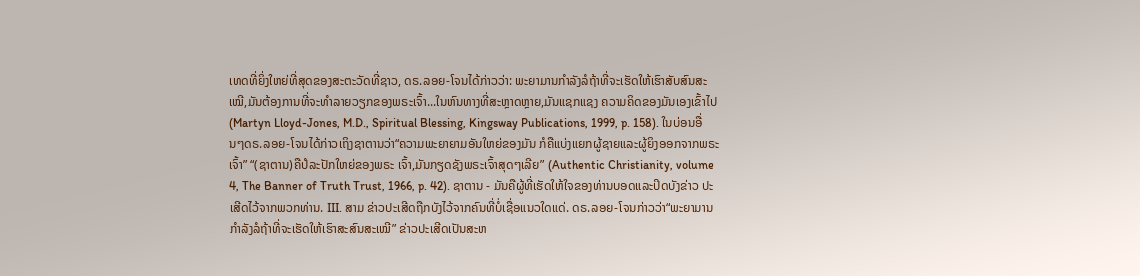ເທດທີ່ຍິ່ງໃຫຍ່ທີ່ສຸດຂອງສະຕະວັດທີ່ຊາວ, ດຣ.ລອຍ-ໂຈນໄດ້ກ່າວວ່າ: ພະຍາມານກໍາລັງລໍຖ້າທີ່ຈະເຮັດໃຫ້ເຮົາສັບສົນສະເໝີ,ມັນຕ້ອງການທີ່ຈະທໍາລາຍວຽກຂອງພຣະເຈົ້າ...ໃນຫົນທາງທີ່ສະຫຼາດຫຼາຍ,ມັນແຊກແຊງ ຄວາມຄິດຂອງມັນເອງເຂົ້າໄປ(Martyn Lloyd-Jones, M.D., Spiritual Blessing, Kingsway Publications, 1999, p. 158). ໃນບ່ອນອື່ນໆດຣ.ລອຍ-ໂຈນໄດ້ກ່າວເຖິງຊາຕານວ່າ“ຄວາມພະຍາຍາມອັນໃຫຍ່ຂອງມັນ ກໍຄືແບ່ງແຍກຜູ້ຊາຍແລະຜູ້ຍິງອອກຈາກພຣະເຈົ້າ” “(ຊາຕານ)ຄືປໍລະປັກໃຫຍ່ຂອງພຣະ ເຈົ້າ,ມັນກຽດຊັງພຣະເຈົ້າສຸດໆເລີຍ” (Authentic Christianity, volume 4, The Banner of Truth Trust, 1966, p. 42). ຊາຕານ - ມັນຄືຜູ້ທີ່ເຮັດໃຫ້ໃຈຂອງທ່ານບອດແລະປິດບັງຂ່າວ ປະເສີດໄວ້ຈາກພວກທ່ານ. III. ສາມ ຂ່າວປະເສີດຖືກບັງໄວ້ຈາກຄົນທີ່ບໍ່ເຊື່ອແນວໃດແດ່. ດຣ.ລອຍ-ໂຈນກ່າວວ່າ“ພະຍາມານກໍາລັງລໍຖ້າທີ່ຈະເຮັດໃຫ້ເຮົາສະສົນສະເໝີ” ຂ່າວປະເສີດເປັນສະຫ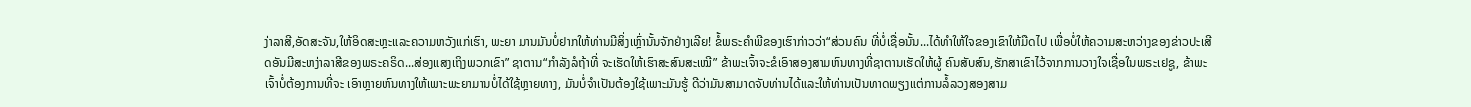ງ່າລາສີ,ອັດສະຈັນ,ໃຫ້ອິດສະຫຼະແລະຄວາມຫວັງແກ່ເຮົາ, ພະຍາ ມານມັນບໍ່ຢາກໃຫ້ທ່ານມີສິ່ງເຫຼົ່ານັ້ນຈັກຢ່າງເລີຍ! ຂໍ້ພຣະຄໍາພີຂອງເຮົາກ່າວວ່າ“ສ່ວນຄົນ ທີ່ບໍ່ເຊື່ອນັ້ນ...ໄດ້ທໍາໃຫ້ໃຈຂອງເຂົາໃຫ້ມືດໄປ ເພື່ອບໍ່ໃຫ້ຄວາມສະຫວ່າງຂອງຂ່າວປະເສີດອັນມີສະຫງ່າລາສີຂອງພຣະຄຣິດ...ສ່ອງແສງເຖິງພວກເຂົາ” ຊາຕານ“ກໍາລັງລໍຖ້າທີ່ ຈະເຮັດໃຫ້ເຮົາສະສົນສະເໝີ” ຂ້າພະເຈົ້າຈະຂໍເອົາສອງສາມຫົນທາງທີ່ຊາຕານເຮັດໃຫ້ຜູ້ ຄົນສັບສົນ,ຮັກສາເຂົາໄວ້ຈາກການວາງໃຈເຊື່ອໃນພຣະເຢຊູ, ຂ້າພະເຈົ້າບໍ່ຕ້ອງການທີ່ຈະ ເອົາຫຼາຍຫົນທາງໃຫ້ເພາະພະຍາມານບໍ່ໄດ້ໃຊ້ຫຼາຍທາງ, ມັນບໍ່ຈໍາເປັນຕ້ອງໃຊ້ເພາະມັນຮູ້ ດີວ່າມັນສາມາດຈັບທ່ານໄດ້ແລະໃຫ້ທ່ານເປັນທາດພຽງແຕ່ການລໍ້ລວງສອງສາມ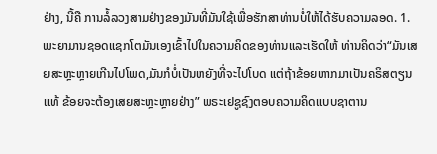ຢ່າງ, ນີ້ຄື ການລໍ້ລວງສາມຢ່າງຂອງມັນທີ່ມັນໃຊ້ເພື່ອຮັກສາທ່ານບໍ່ໃຫ້ໄດ້ຮັບຄວາມລອດ. 1. ພະຍາມານຊອດແຊກໂຕມັນເອງເຂົ້າໄປໃນຄວາມຄິດຂອງທ່ານແລະເຮັດໃຫ້ ທ່ານຄິດວ່າ“ມັນເສຍສະຫຼະຫຼາຍເກີນໄປໂພດ,ມັນກໍບໍ່ເປັນຫຍັງທີ່ຈະໄປໂບດ ແຕ່ຖ້າຂ້ອຍຫາກມາເປັນຄຣິສຕຽນແທ້ ຂ້ອຍຈະຕ້ອງເສຍສະຫຼະຫຼາຍຢ່າງ” ພຣະເຢຊູຊົງຕອບຄວາມຄິດແບບຊາຕານ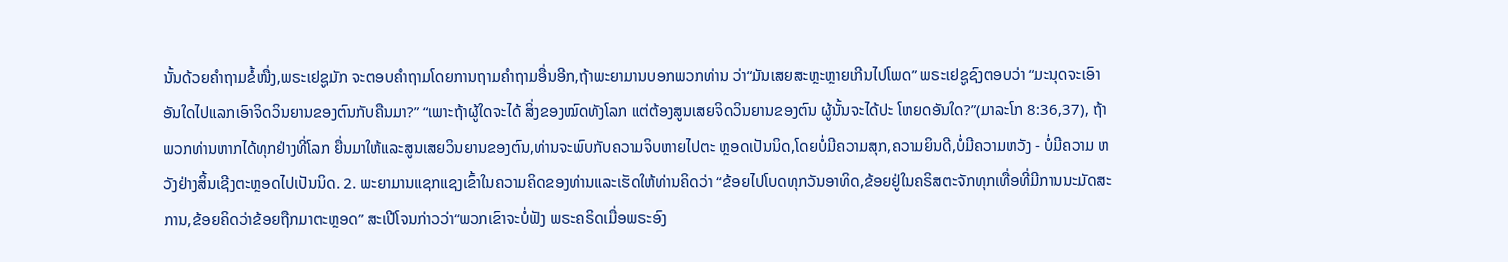ນັ້ນດ້ວຍຄໍາຖາມຂໍ້ໜື່ງ,ພຣະເຢຊູມັກ ຈະຕອບຄໍາຖາມໂດຍການຖາມຄໍາຖາມອື່ນອີກ,ຖ້າພະຍາມານບອກພວກທ່ານ ວ່າ“ມັນເສຍສະຫຼະຫຼາຍເກີນໄປໂພດ” ພຣະເຢຊູຊົງຕອບວ່າ “ມະນຸດຈະເອົາ ອັນໃດໄປແລກເອົາຈິດວິນຍານຂອງຕົນກັບຄືນມາ?” “ເພາະຖ້າຜູ້ໃດຈະໄດ້ ສິ່ງຂອງໝົດທັງໂລກ ແຕ່ຕ້ອງສູນເສຍຈິດວິນຍານຂອງຕົນ ຜູ້ນັ້ນຈະໄດ້ປະ ໂຫຍດອັນໃດ?”(ມາລະໂກ 8:36,37), ຖ້າພວກທ່ານຫາກໄດ້ທຸກຢ່າງທີ່ໂລກ ຍື່ນມາໃຫ້ແລະສູນເສຍວິນຍານຂອງຕົນ,ທ່ານຈະພົບກັບຄວາມຈິບຫາຍໄປຕະ ຫຼອດເປັນນິດ,ໂດຍບໍ່ມີຄວາມສຸກ,ຄວາມຍິນດີ,ບໍ່ມີຄວາມຫວັງ - ບໍ່ມີຄວາມ ຫວັງຢ່າງສິ້ນເຊີງຕະຫຼອດໄປເປັນນິດ. 2. ພະຍາມານແຊກແຊງເຂົ້າໃນຄວາມຄິດຂອງທ່ານແລະເຮັດໃຫ້ທ່ານຄິດວ່າ “ຂ້ອຍໄປໂບດທຸກວັນອາທິດ,ຂ້ອຍຢູ່ໃນຄຣິສຕະຈັກທຸກເທື່ອທີ່ມີການນະມັດສະ ການ,ຂ້ອຍຄິດວ່າຂ້ອຍຖືກມາຕະຫຼອດ” ສະເປີໂຈນກ່າວວ່າ“ພວກເຂົາຈະບໍ່ຟັງ ພຣະຄຣິດເມື່ອພຣະອົງ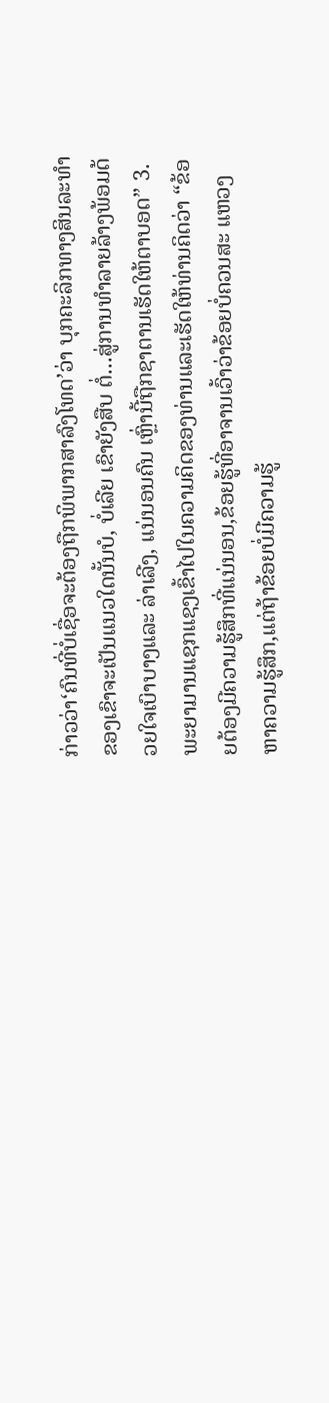ກ່າວວ່າ‘ຄົນທີ່ບໍ່ເຊື່ອຈະຕ້ອງຖືກພິພາກສາລົງໂທດ’ວ່າ ບຸກຄະລິກທາງສິນລະທໍາຂອງເຂົາຈະເປັນແນວໃດນັ້ນບໍ, ບໍ່ເລີຍ ເຂົາຍັງສືບ ຕໍ່...ສູ່ການທໍາລາຍລ້າງພ້ອມດ້ວຍໃຈເບົາບາງແລະ ລ່າເລີງ, ແນ່ນອນຄົນ ເຫຼົ່ານີ້ຖືກຊາຕານເຮັດໃຫ້ຕາບອດ” 3. ພະຍາມານແຊກແຊງເຂົ້າໄປໃນຄວາມຄິດຂອງທ່ານແລະເຮັດໃຫ້ທ່ານຄິດວ່າ “ຂ້ອຍຕ້ອງມີຄວາມຮູ້ສຶກທີ່ແນ່ນອນ,ຂ້ອຍຮູ້ທີ່ອາຈານເວົ້າວ່າຂ້ອຍບໍ່ຄວນສະ ແຫວງຫາຄວາມຮູ້ສຶກ,ແຕ່ຖ້າຂ້ອຍບໍ່ມີຄວາມຮູ້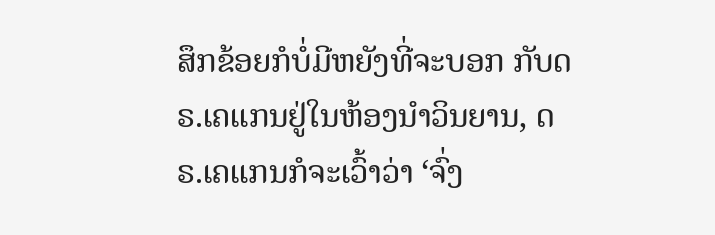ສຶກຂ້ອຍກໍບໍ່ມີຫຍັງທີ່ຈະບອກ ກັບດຣ.ເຄແກນຢູ່ໃນຫ້ອງນໍາວິນຍານ, ດຣ.ເຄແກນກໍຈະເວົ້າວ່າ ‘ຈົ່ງ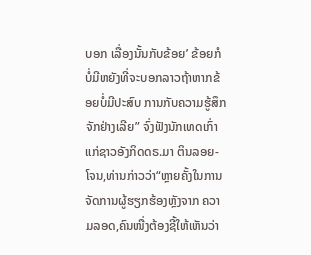ບອກ ເລື່ອງນັ້ນກັບຂ້ອຍ’ ຂ້ອຍກໍບໍ່ມີຫຍັງທີ່ຈະບອກລາວຖ້າຫາກຂ້ອຍບໍ່ມີປະສົບ ການກັບຄວາມຮູ້ສຶກຈັກຢ່າງເລີຍ” ຈົ່ງຟັງນັກເທດເກົ່າແກ່ຊາວອັງກິດດຣ.ມາ ຕິນລອຍ-ໂຈນ,ທ່ານກ່າວວ່າ“ຫຼາຍຄັ້ງໃນການຈັດການຜູ້ຮຽກຮ້ອງຫຼັງຈາກ ຄວາມລອດ,ຄົນໜື່ງຕ້ອງຊີ້ໃຫ້ເຫັນວ່າ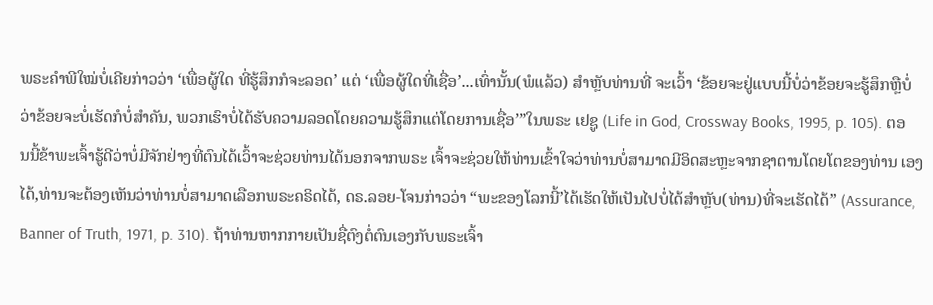ພຣະຄໍາພີໃໝ່ບໍ່ເຄີຍກ່າວວ່າ ‘ເພື່ອຜູ້ໃດ ທີ່ຮູ້ສຶກກໍຈະລອດ’ ແຕ່ ‘ເພື່ອຜູ້ໃດທີ່ເຊື່ອ’...ເທົ່ານັ້ນ(ພໍແລ້ວ) ສໍາຫຼັບທ່ານທີ່ ຈະເວົ້າ ‘ຂ້ອຍຈະຢູ່ແບບນີ້ບໍ່ວ່າຂ້ອຍຈະຮູ້ສຶກຫຼືບໍ່ວ່າຂ້ອຍຈະບໍ່ເຮັດກໍບໍ່ສໍາຄັນ, ພວກເຮົາບໍ່ໄດ້ຮັບຄວາມລອດໂດຍຄວາມຮູ້ສຶກແຕ່ໂດຍການເຊື່ອ’”ໃນພຣະ ເຢຊູ (Life in God, Crossway Books, 1995, p. 105). ຕອນນີ້ຂ້າພະເຈົ້າຮູ້ດີວ່າບໍ່ມີຈັກຢ່າງທີ່ຕົນໄດ້ເວົ້າຈະຊ່ວຍທ່ານໄດ້ນອກຈາກພຣະ ເຈົ້າຈະຊ່ວຍໃຫ້ທ່ານເຂົ້າໃຈວ່າທ່ານບໍ່ສາມາດມີອິດສະຫຼະຈາກຊາຕານໂດຍໂຕຂອງທ່ານ ເອງໄດ້,ທ່ານຈະຕ້ອງເຫັນວ່າທ່ານບໍ່ສາມາດເລືອກພຣະຄຣິດໄດ້, ດຣ.ລອຍ-ໂຈນກ່າວວ່າ “ພະຂອງໂລກນີ້’ໄດ້ເຮັດໃຫ້ເປັນໄປບໍ່ໄດ້ສໍາຫຼັບ(ທ່ານ)ທີ່ຈະເຮັດໄດ້” (Assurance, Banner of Truth, 1971, p. 310). ຖ້າທ່ານຫາກກາຍເປັນຊື່ຕົງຕໍ່ຕົນເອງກັບພຣະເຈົ້າ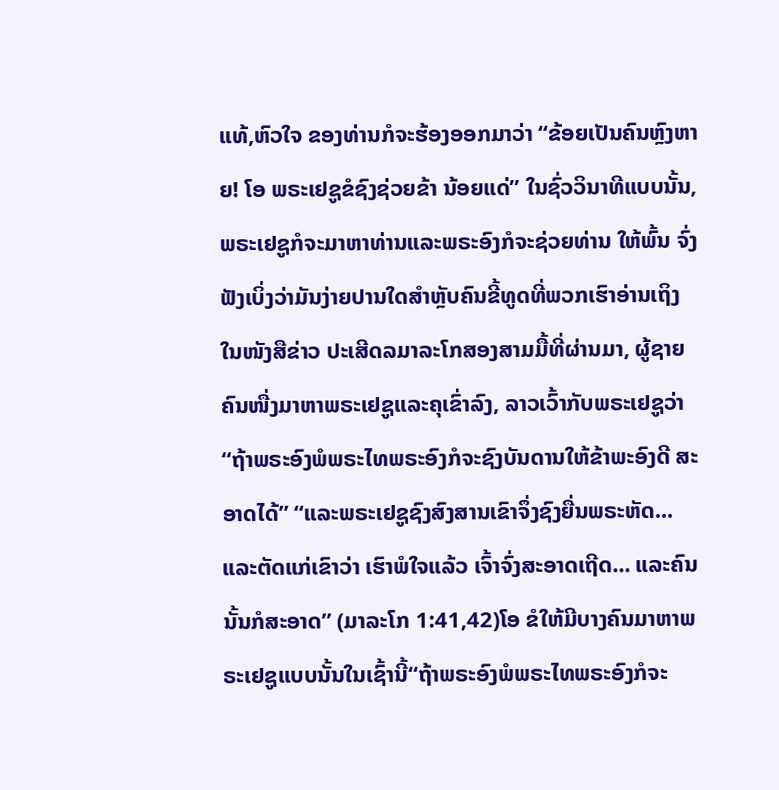ແທ້,ຫົວໃຈ ຂອງທ່ານກໍຈະຮ້ອງອອກມາວ່າ “ຂ້ອຍເປັນຄົນຫຼົງຫາຍ! ໂອ ພຣະເຢຊູຂໍຊົງຊ່ວຍຂ້າ ນ້ອຍແດ່” ໃນຊົ່ວວິນາທີແບບນັ້ນ,ພຣະເຢຊູກໍຈະມາຫາທ່ານແລະພຣະອົງກໍຈະຊ່ວຍທ່ານ ໃຫ້ພົ້ນ ຈົ່ງຟັງເບິ່ງວ່າມັນງ່າຍປານໃດສໍາຫຼັບຄົນຂີ້ທູດທີ່ພວກເຮົາອ່ານເຖິງໃນໜັງສືຂ່າວ ປະເສີດລມາລະໂກສອງສາມມື້ທີ່ຜ່ານມາ, ຜູ້ຊາຍຄົນໜື່ງມາຫາພຣະເຢຊູແລະຄຸເຂົ່າລົງ, ລາວເວົ້າກັບພຣະເຢຊູວ່າ“ຖ້າພຣະອົງພໍພຣະໄທພຣະອົງກໍຈະຊົງບັນດານໃຫ້ຂ້າພະອົງດີ ສະອາດໄດ້” “ແລະພຣະເຢຊູຊົງສົງສານເຂົາຈຶ່ງຊົງຍື່ນພຣະຫັດ...ແລະຕັດແກ່ເຂົາວ່າ ເຮົາພໍໃຈແລ້ວ ເຈົ້າຈົ່ງສະອາດເຖີດ... ແລະຄົນນັ້ນກໍສະອາດ” (ມາລະໂກ 1:41,42)ໂອ ຂໍໃຫ້ມີບາງຄົນມາຫາພຣະເຢຊູແບບນັ້ນໃນເຊົ້ານີ້“ຖ້າພຣະອົງພໍພຣະໄທພຣະອົງກໍຈະ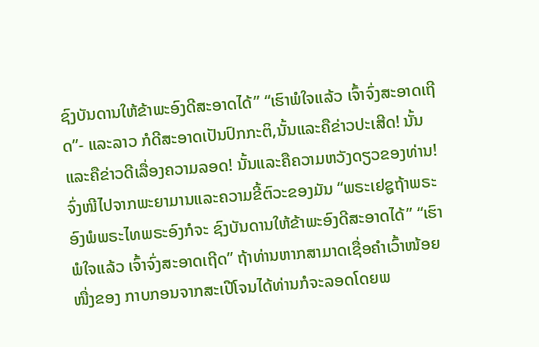ຊົງບັນດານໃຫ້ຂ້າພະອົງດີສະອາດໄດ້” “ເຮົາພໍໃຈແລ້ວ ເຈົ້າຈົ່ງສະອາດເຖີດ”- ແລະລາວ ກໍດີສະອາດເປັນປົກກະຕິ,ນັ້ນແລະຄືຂ່າວປະເສີດ! ນັ້ນແລະຄືຂ່າວດີເລື່ອງຄວາມລອດ! ນັ້ນແລະຄືຄວາມຫວັງດຽວຂອງທ່ານ! ຈົ່ງໜີໄປຈາກພະຍາມານແລະຄວາມຂີ້ຕົວະຂອງມັນ “ພຣະເຢຊູຖ້າພຣະອົງພໍພຣະໄທພຣະອົງກໍຈະ ຊົງບັນດານໃຫ້ຂ້າພະອົງດີສະອາດໄດ້” “ເຮົາພໍໃຈແລ້ວ ເຈົ້າຈົ່ງສະອາດເຖີດ” ຖ້າທ່ານຫາກສາມາດເຊື່ອຄໍາເວົ້າໜ້ອຍໜື່ງຂອງ ກາບກອນຈາກສະເປີໂຈນໄດ້ທ່ານກໍຈະລອດໂດຍພ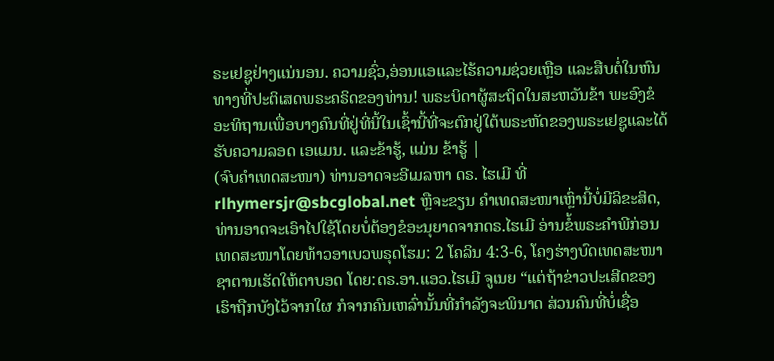ຣະເຢຊູຢ່າງແນ່ນອນ. ຄວາມຊົ່ວ,ອ່ອນແອແລະໄຮ້ຄວາມຊ່ວຍເຫຼືອ ແລະສືບຕໍ່ໃນຫົນທາງທີ່ປະຕິເສດພຣະຄຣິດຂອງທ່ານ! ພຣະບິດາຜູ້ສະຖິດໃນສະຫວັນຂ້າ ພະອົງຂໍອະທິຖານເພື່ອບາງຄົນທີ່ຢູ່ທີ່ນີ້ໃນເຊົ້ານີ້ທີ່ຈະຕົກຢູ່ໃຕ້ພຣະຫັດຂອງພຣະເຢຊູແລະໄດ້ຮັບຄວາມລອດ ເອແມນ. ແລະຂ້າຮູ້, ແມ່ນ ຂ້າຮູ້ |
(ຈົບຄຳເທດສະໜາ) ທ່ານອາດຈະອີເມລຫາ ດຣ. ໄຮເມີ ທີ່
rlhymersjr@sbcglobal.net ຫຼືຈະຂຽນ ຄໍາເທດສະໜາເຫຼົ່ານີ້ບໍ່ມີລິຂະສິດ, ທ່ານອາດຈະເອົາໄປໃຊ້ໂດຍບໍ່ຕ້ອງຂໍອະນຸຍາດຈາກດຣ.ໄຮເມີ ອ່ານຂໍ້ພຣະຄຳພີກ່ອນເທດສະໜາໂດຍທ້າວອາເບວພຣຸດໂຮມ: 2 ໂຄລິນ 4:3-6, ໂຄງຮ່າງບົດເທດສະໜາ ຊາຕານເຮັດໃຫ້ຕາບອດ ໂດຍ:ດຣ.ອາ.ແອວ.ໄຮເມີ ຈູເນຍ “ແຕ່ຖ້າຂ່າວປະເສີດຂອງເຮົາຖືກບັງໄວ້ຈາກໃຜ ກໍຈາກຄົນເຫລົ່ານັ້ນທີ່ກຳລັງຈະພິນາດ ສ່ວນຄົນທີ່ບໍ່ເຊື່ອ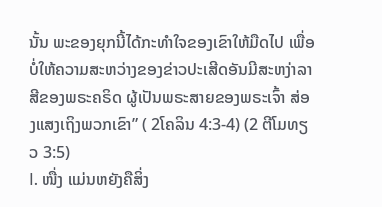ນັ້ນ ພະຂອງຍຸກນີ້ໄດ້ກະທຳໃຈຂອງເຂົາໃຫ້ມືດໄປ ເພື່ອບໍ່ໃຫ້ຄວາມສະຫວ່າງຂອງຂ່າວປະເສີດອັນມີສະຫງ່າລາສີຂອງພຣະຄຣິດ ຜູ້ເປັນພຣະສາຍຂອງພຣະເຈົ້າ ສ່ອງແສງເຖິງພວກເຂົາ” ( 2ໂຄລິນ 4:3-4) (2 ຕີໂມທຽວ 3:5)
I. ໜື່ງ ແມ່ນຫຍັງຄືສິ່ງ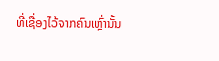ທີ່ເຊື່ອງໄວ້ຈາກຄົນເຫຼົ່ານັ້ນ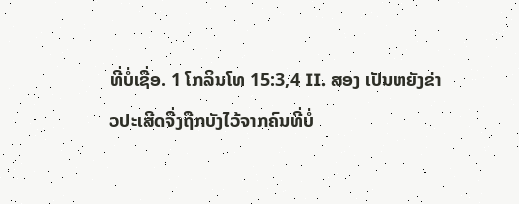ທີ່ບໍ່ເຊື່ອ. 1 ໂກລິນໂທ 15:3,4 II. ສອງ ເປັນຫຍັງຂ່າວປະເສີດຈື່ງຖືກບັງໄວ້ຈາກຄົນທີ່ບໍ່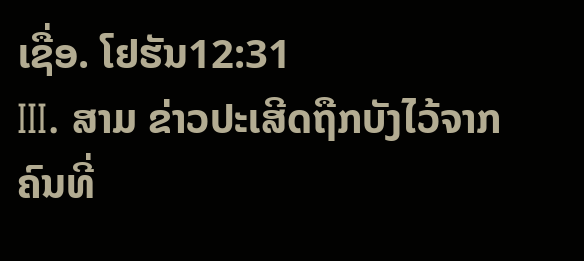ເຊື່ອ. ໂຢຮັນ12:31
III. ສາມ ຂ່າວປະເສີດຖືກບັງໄວ້ຈາກຄົນທີ່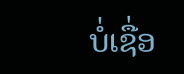ບໍ່ເຊື່ອ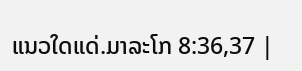ແນວໃດແດ່.ມາລະໂກ 8:36,37 |